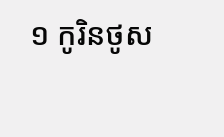១ កូរិនថូស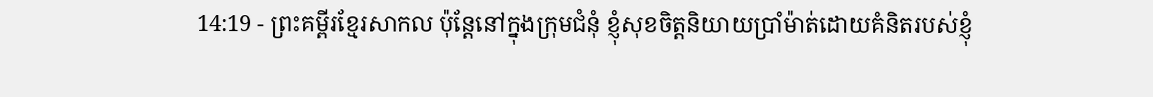14:19 - ព្រះគម្ពីរខ្មែរសាកល ប៉ុន្តែនៅក្នុងក្រុមជំនុំ ខ្ញុំសុខចិត្តនិយាយប្រាំម៉ាត់ដោយគំនិតរបស់ខ្ញុំ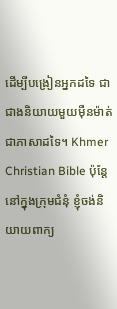ដើម្បីបង្រៀនអ្នកដទៃ ជាជាងនិយាយមួយម៉ឺនម៉ាត់ជាភាសាដទៃ។ Khmer Christian Bible ប៉ុន្ដែនៅក្នុងក្រុមជំនុំ ខ្ញុំចង់និយាយពាក្យ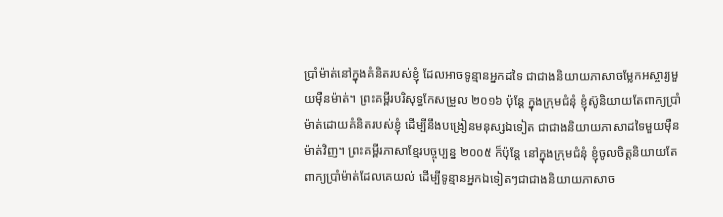ប្រាំម៉ាត់នៅក្នុងគំនិតរបស់ខ្ញុំ ដែលអាចទូន្មានអ្នកដទៃ ជាជាងនិយាយភាសាចម្លែកអស្ចារ្យមួយម៉ឺនម៉ាត់។ ព្រះគម្ពីរបរិសុទ្ធកែសម្រួល ២០១៦ ប៉ុន្តែ ក្នុងក្រុមជំនុំ ខ្ញុំស៊ូនិយាយតែពាក្យប្រាំម៉ាត់ដោយគំនិតរបស់ខ្ញុំ ដើម្បីនឹងបង្រៀនមនុស្សឯទៀត ជាជាងនិយាយភាសាដទៃមួយម៉ឺនម៉ាត់វិញ។ ព្រះគម្ពីរភាសាខ្មែរបច្ចុប្បន្ន ២០០៥ ក៏ប៉ុន្តែ នៅក្នុងក្រុមជំនុំ ខ្ញុំចូលចិត្តនិយាយតែពាក្យប្រាំម៉ាត់ដែលគេយល់ ដើម្បីទូន្មានអ្នកឯទៀតៗជាជាងនិយាយភាសាច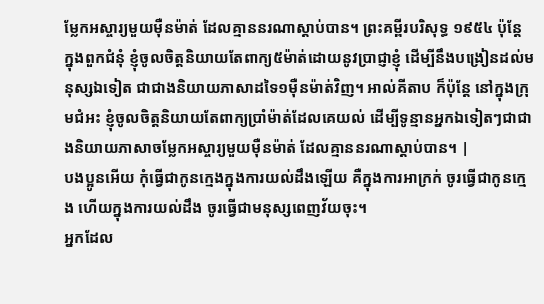ម្លែកអស្ចារ្យមួយម៉ឺនម៉ាត់ ដែលគ្មាននរណាស្ដាប់បាន។ ព្រះគម្ពីរបរិសុទ្ធ ១៩៥៤ ប៉ុន្តែ ក្នុងពួកជំនុំ ខ្ញុំចូលចិត្តនិយាយតែពាក្យ៥ម៉ាត់ដោយនូវប្រាជ្ញាខ្ញុំ ដើម្បីនឹងបង្រៀនដល់មនុស្សឯទៀត ជាជាងនិយាយភាសាដទៃ១ម៉ឺនម៉ាត់វិញ។ អាល់គីតាប ក៏ប៉ុន្ដែ នៅក្នុងក្រុមជំអះ ខ្ញុំចូលចិត្ដនិយាយតែពាក្យប្រាំម៉ាត់ដែលគេយល់ ដើម្បីទូន្មានអ្នកឯទៀតៗជាជាងនិយាយភាសាចម្លែកអស្ចារ្យមួយម៉ឺនម៉ាត់ ដែលគ្មាននរណាស្ដាប់បាន។ |
បងប្អូនអើយ កុំធ្វើជាកូនក្មេងក្នុងការយល់ដឹងឡើយ គឺក្នុងការអាក្រក់ ចូរធ្វើជាកូនក្មេង ហើយក្នុងការយល់ដឹង ចូរធ្វើជាមនុស្សពេញវ័យចុះ។
អ្នកដែល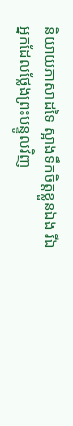និយាយភាសាដទៃ ស្អាងទឹកចិត្តខ្លួនឯង រីឯអ្នកដែលថ្លែងព្រះបន្ទូលវិញ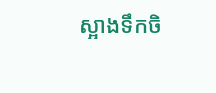ស្អាងទឹកចិ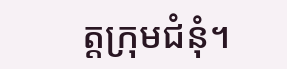ត្តក្រុមជំនុំ។